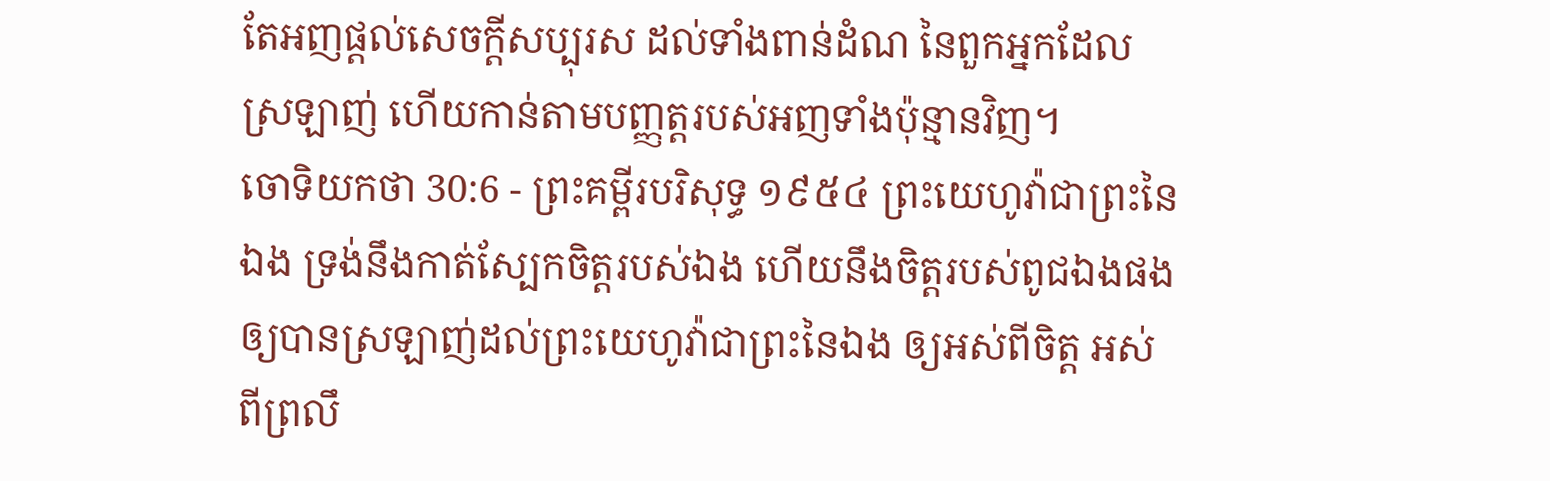តែអញផ្តល់សេចក្ដីសប្បុរស ដល់ទាំងពាន់ដំណ នៃពួកអ្នកដែលស្រឡាញ់ ហើយកាន់តាមបញ្ញត្តរបស់អញទាំងប៉ុន្មានវិញ។
ចោទិយកថា 30:6 - ព្រះគម្ពីរបរិសុទ្ធ ១៩៥៤ ព្រះយេហូវ៉ាជាព្រះនៃឯង ទ្រង់នឹងកាត់ស្បែកចិត្តរបស់ឯង ហើយនឹងចិត្តរបស់ពូជឯងផង ឲ្យបានស្រឡាញ់ដល់ព្រះយេហូវ៉ាជាព្រះនៃឯង ឲ្យអស់ពីចិត្ត អស់ពីព្រលឹ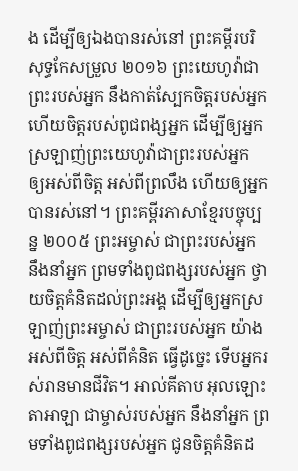ង ដើម្បីឲ្យឯងបានរស់នៅ ព្រះគម្ពីរបរិសុទ្ធកែសម្រួល ២០១៦ ព្រះយេហូវ៉ាជាព្រះរបស់អ្នក នឹងកាត់ស្បែកចិត្តរបស់អ្នក ហើយចិត្តរបស់ពូជពង្សអ្នក ដើម្បីឲ្យអ្នកស្រឡាញ់ព្រះយេហូវ៉ាជាព្រះរបស់អ្នក ឲ្យអស់ពីចិត្ត អស់ពីព្រលឹង ហើយឲ្យអ្នកបានរស់នៅ។ ព្រះគម្ពីរភាសាខ្មែរបច្ចុប្បន្ន ២០០៥ ព្រះអម្ចាស់ ជាព្រះរបស់អ្នក នឹងនាំអ្នក ព្រមទាំងពូជពង្សរបស់អ្នក ថ្វាយចិត្តគំនិតដល់ព្រះអង្គ ដើម្បីឲ្យអ្នកស្រឡាញ់ព្រះអម្ចាស់ ជាព្រះរបស់អ្នក យ៉ាងអស់ពីចិត្ត អស់ពីគំនិត ធ្វើដូច្នេះ ទើបអ្នករស់រានមានជីវិត។ អាល់គីតាប អុលឡោះតាអាឡា ជាម្ចាស់របស់អ្នក នឹងនាំអ្នក ព្រមទាំងពូជពង្សរបស់អ្នក ជូនចិត្តគំនិតដ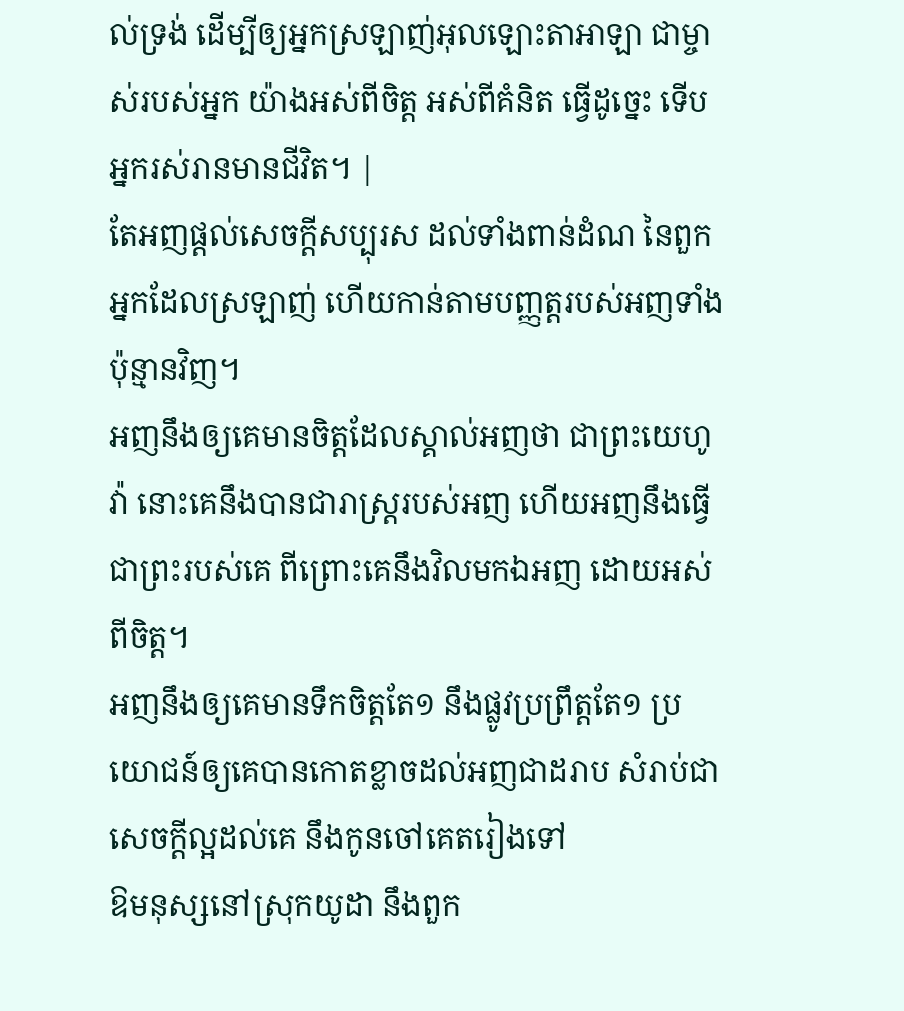ល់ទ្រង់ ដើម្បីឲ្យអ្នកស្រឡាញ់អុលឡោះតាអាឡា ជាម្ចាស់របស់អ្នក យ៉ាងអស់ពីចិត្ត អស់ពីគំនិត ធ្វើដូច្នេះ ទើបអ្នករស់រានមានជីវិត។ |
តែអញផ្តល់សេចក្ដីសប្បុរស ដល់ទាំងពាន់ដំណ នៃពួកអ្នកដែលស្រឡាញ់ ហើយកាន់តាមបញ្ញត្តរបស់អញទាំងប៉ុន្មានវិញ។
អញនឹងឲ្យគេមានចិត្តដែលស្គាល់អញថា ជាព្រះយេហូវ៉ា នោះគេនឹងបានជារាស្ត្ររបស់អញ ហើយអញនឹងធ្វើជាព្រះរបស់គេ ពីព្រោះគេនឹងវិលមកឯអញ ដោយអស់ពីចិត្ត។
អញនឹងឲ្យគេមានទឹកចិត្តតែ១ នឹងផ្លូវប្រព្រឹត្តតែ១ ប្រយោជន៍ឲ្យគេបានកោតខ្លាចដល់អញជាដរាប សំរាប់ជាសេចក្ដីល្អដល់គេ នឹងកូនចៅគេតរៀងទៅ
ឱមនុស្សនៅស្រុកយូដា នឹងពួក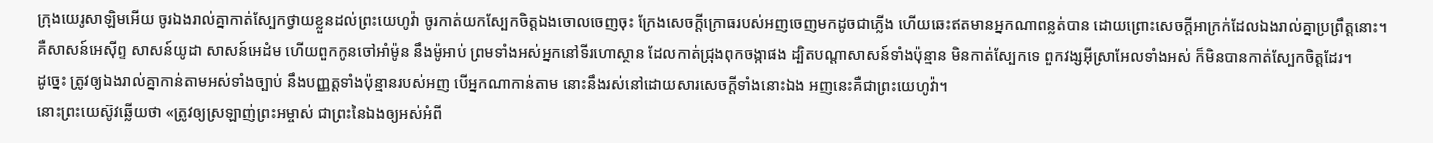ក្រុងយេរូសាឡិមអើយ ចូរឯងរាល់គ្នាកាត់ស្បែកថ្វាយខ្លួនដល់ព្រះយេហូវ៉ា ចូរកាត់យកស្បែកចិត្តឯងចោលចេញចុះ ក្រែងសេចក្ដីក្រោធរបស់អញចេញមកដូចជាភ្លើង ហើយឆេះឥតមានអ្នកណាពន្លត់បាន ដោយព្រោះសេចក្ដីអាក្រក់ដែលឯងរាល់គ្នាប្រព្រឹត្តនោះ។
គឺសាសន៍អេស៊ីព្ទ សាសន៍យូដា សាសន៍អេដំម ហើយពួកកូនចៅអាំម៉ូន នឹងម៉ូអាប់ ព្រមទាំងអស់អ្នកនៅទីរហោស្ថាន ដែលកាត់ជ្រុងពុកចង្កាផង ដ្បិតបណ្តាសាសន៍ទាំងប៉ុន្មាន មិនកាត់ស្បែកទេ ពួកវង្សអ៊ីស្រាអែលទាំងអស់ ក៏មិនបានកាត់ស្បែកចិត្តដែរ។
ដូច្នេះ ត្រូវឲ្យឯងរាល់គ្នាកាន់តាមអស់ទាំងច្បាប់ នឹងបញ្ញត្តទាំងប៉ុន្មានរបស់អញ បើអ្នកណាកាន់តាម នោះនឹងរស់នៅដោយសារសេចក្ដីទាំងនោះឯង អញនេះគឺជាព្រះយេហូវ៉ា។
នោះព្រះយេស៊ូវឆ្លើយថា «ត្រូវឲ្យស្រឡាញ់ព្រះអម្ចាស់ ជាព្រះនៃឯងឲ្យអស់អំពី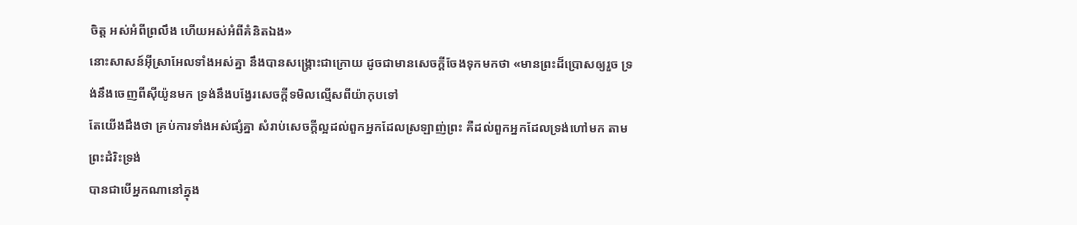ចិត្ត អស់អំពីព្រលឹង ហើយអស់អំពីគំនិតឯង»
នោះសាសន៍អ៊ីស្រាអែលទាំងអស់គ្នា នឹងបានសង្គ្រោះជាក្រោយ ដូចជាមានសេចក្ដីចែងទុកមកថា «មានព្រះដ៏ប្រោសឲ្យរួច ទ្រង់នឹងចេញពីស៊ីយ៉ូនមក ទ្រង់នឹងបង្វែរសេចក្ដីទមិលល្មើសពីយ៉ាកុបទៅ
តែយើងដឹងថា គ្រប់ការទាំងអស់ផ្សំគ្នា សំរាប់សេចក្ដីល្អដល់ពួកអ្នកដែលស្រឡាញ់ព្រះ គឺដល់ពួកអ្នកដែលទ្រង់ហៅមក តាមព្រះដំរិះទ្រង់
បានជាបើអ្នកណានៅក្នុង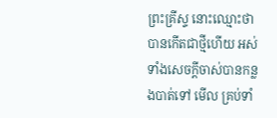ព្រះគ្រីស្ទ នោះឈ្មោះថាបានកើតជាថ្មីហើយ អស់ទាំងសេចក្ដីចាស់បានកន្លងបាត់ទៅ មើល គ្រប់ទាំ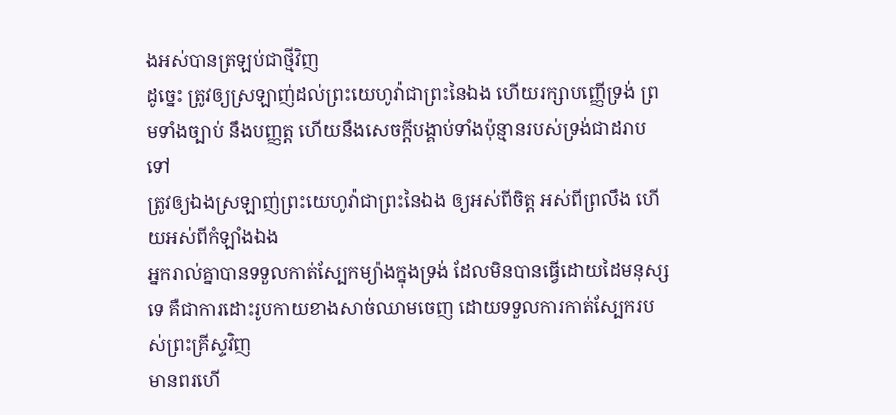ងអស់បានត្រឡប់ជាថ្មីវិញ
ដូច្នេះ ត្រូវឲ្យស្រឡាញ់ដល់ព្រះយេហូវ៉ាជាព្រះនៃឯង ហើយរក្សាបញ្ញើទ្រង់ ព្រមទាំងច្បាប់ នឹងបញ្ញត្ត ហើយនឹងសេចក្ដីបង្គាប់ទាំងប៉ុន្មានរបស់ទ្រង់ជាដរាបទៅ
ត្រូវឲ្យឯងស្រឡាញ់ព្រះយេហូវ៉ាជាព្រះនៃឯង ឲ្យអស់ពីចិត្ត អស់ពីព្រលឹង ហើយអស់ពីកំឡាំងឯង
អ្នករាល់គ្នាបានទទួលកាត់ស្បែកម្យ៉ាងក្នុងទ្រង់ ដែលមិនបានធ្វើដោយដៃមនុស្សទេ គឺជាការដោះរូបកាយខាងសាច់ឈាមចេញ ដោយទទួលការកាត់ស្បែករបស់ព្រះគ្រីស្ទវិញ
មានពរហើ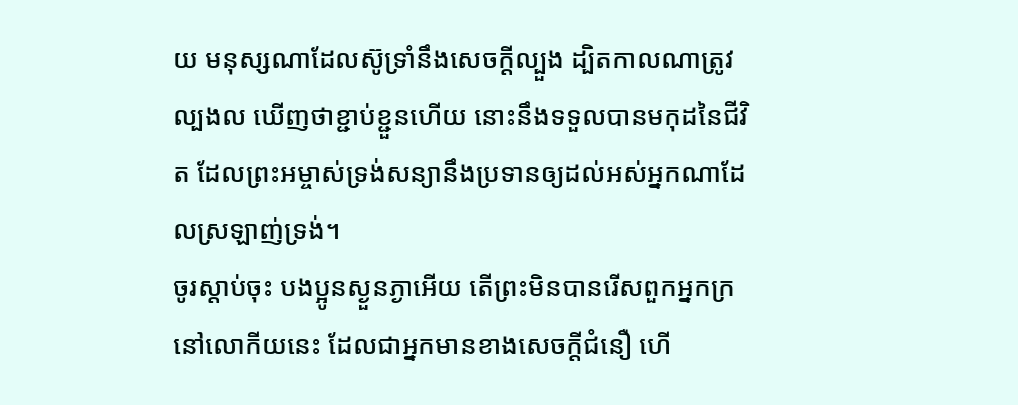យ មនុស្សណាដែលស៊ូទ្រាំនឹងសេចក្ដីល្បួង ដ្បិតកាលណាត្រូវល្បងល ឃើញថាខ្ជាប់ខ្ជួនហើយ នោះនឹងទទួលបានមកុដនៃជីវិត ដែលព្រះអម្ចាស់ទ្រង់សន្យានឹងប្រទានឲ្យដល់អស់អ្នកណាដែលស្រឡាញ់ទ្រង់។
ចូរស្តាប់ចុះ បងប្អូនស្ងួនភ្ងាអើយ តើព្រះមិនបានរើសពួកអ្នកក្រនៅលោកីយនេះ ដែលជាអ្នកមានខាងសេចក្ដីជំនឿ ហើ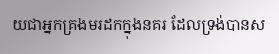យជាអ្នកគ្រងមរដកក្នុងនគរ ដែលទ្រង់បានស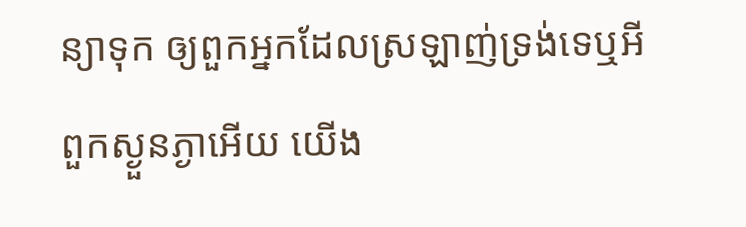ន្យាទុក ឲ្យពួកអ្នកដែលស្រឡាញ់ទ្រង់ទេឬអី
ពួកស្ងួនភ្ងាអើយ យើង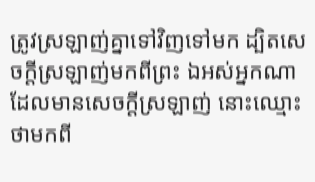ត្រូវស្រឡាញ់គ្នាទៅវិញទៅមក ដ្បិតសេចក្ដីស្រឡាញ់មកពីព្រះ ឯអស់អ្នកណាដែលមានសេចក្ដីស្រឡាញ់ នោះឈ្មោះថាមកពី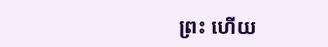ព្រះ ហើយ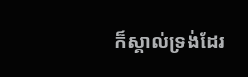ក៏ស្គាល់ទ្រង់ដែរ